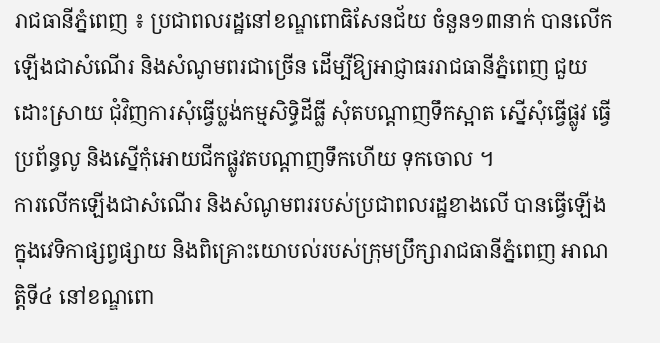រាជធានីភ្នំពេញ ៖ ប្រជាពលរដ្ឋនៅខណ្ឌពោធិសែនជ័យ ចំនួន១៣នាក់ បានលើកឡើងជាសំណើរ និងសំណូមពរជាច្រើន ដើម្បីឱ្យអាជ្ញាធររាជធានីភ្នំពេញ ជួយដោះស្រាយ ជុំវិញការសុំធ្វើប្លង់កម្មសិទ្ធិដីធ្លី សុំតបណ្តាញទឹកស្អាត ស្នើសុំធ្វើផ្លូវ ធ្វើប្រព័ន្ធលូ និងស្នើកុំអោយជីកផ្លូវតបណ្តាញទឹកហើយ ទុកចោល ។
ការលើកឡើងជាសំណើរ និងសំណូមពររបស់ប្រជាពលរដ្ឋខាងលើ បានធ្វើឡើងក្នុងវេទិកាផ្សព្វផ្សាយ និងពិគ្រោះយោបល់របស់ក្រុមប្រឹក្សារាជធានីភ្នំពេញ អាណត្តិទី៤ នៅខណ្ឌពោ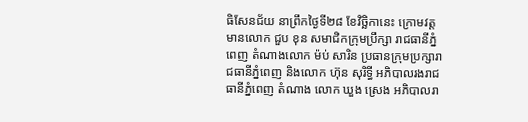ធិសែនជ័យ នាព្រឹកថ្ងៃទី២៨ ខែវិច្ឆិកានេះ ក្រោមវត្តមានលោក ជួប ខុន សមាជិកក្រុមប្រឹក្សា រាជធានីភ្នំពេញ តំណាងលោក ម៉ប់ សារិន ប្រធានក្រុមប្រក្សារាជធានីភ្នំពេញ និងលោក ហ៊ុន សុរិទ្ធី អភិបាលរងរាជធានីភ្នំពេញ តំណាង លោក ឃួង ស្រេង អភិបាលរា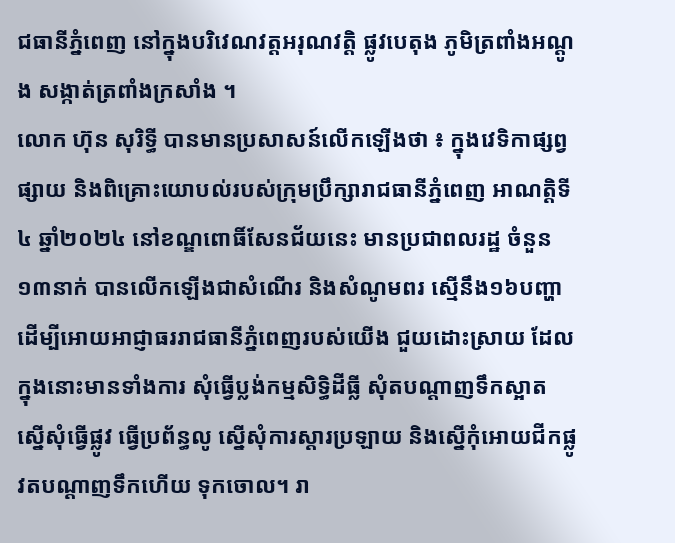ជធានីភ្នំពេញ នៅក្នុងបរិវេណវត្តអរុណវត្តិ ផ្លូវបេតុង ភូមិត្រពាំងអណ្តូង សង្កាត់ត្រពាំងក្រសាំង ។
លោក ហ៊ុន សុរិទ្ធី បានមានប្រសាសន៍លើកឡើងថា ៖ ក្នុងវេទិកាផ្សព្វផ្សាយ និងពិគ្រោះយោបល់របស់ក្រុមប្រឹក្សារាជធានីភ្នំពេញ អាណត្តិទី៤ ឆ្នាំ២០២៤ នៅខណ្ឌពោធិ៍សែនជ័យនេះ មានប្រជាពលរដ្ឋ ចំនួន១៣នាក់ បានលើកឡើងជាសំណើរ និងសំណូមពរ ស្មើនឹង១៦បញ្ហា ដើម្បីអោយអាជ្ញាធររាជធានីភ្នំពេញរបស់យើង ជួយដោះស្រាយ ដែលក្នុងនោះមានទាំងការ សុំធ្វើប្លង់កម្មសិទ្ធិដីធ្លី សុំតបណ្តាញទឹកស្អាត ស្នើសុំធ្វើផ្លូវ ធ្វើប្រព័ន្ធលូ ស្នើសុំការស្តារប្រឡាយ និងស្នើកុំអោយជីកផ្លូវតបណ្តាញទឹកហើយ ទុកចោល។ រា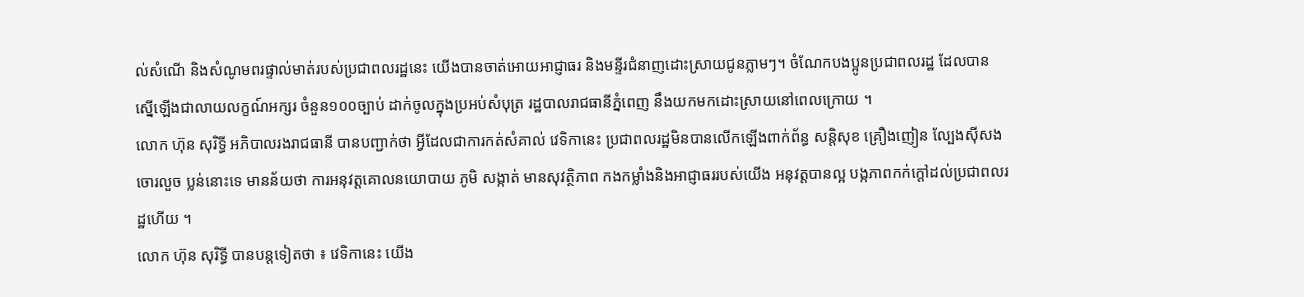ល់សំណើ និងសំណូមពរផ្ទាល់មាត់របស់ប្រជាពលរដ្ឋនេះ យើងបានចាត់អោយអាជ្ញាធរ និងមន្ទីរជំនាញដោះស្រាយជូនភ្លាមៗ។ ចំណែកបងប្អូនប្រជាពលរដ្ឋ ដែលបានស្នើឡើងជាលាយលក្ខណ៍អក្សរ ចំនួន១០០ច្បាប់ ដាក់ចូលក្នុងប្រអប់សំបុត្រ រដ្ឋបាលរាជធានីភ្នំពេញ នឹងយកមកដោះស្រាយនៅពេលក្រោយ ។
លោក ហ៊ុន សុរិទ្ធី អភិបាលរងរាជធានី បានបញ្ជាក់ថា អ្វីដែលជាការកត់សំគាល់ វេទិកានេះ ប្រជាពលរដ្ឋមិនបានលើកឡើងពាក់ព័ន្ធ សន្តិសុខ គ្រឿងញៀន ល្បែងស៊ីសង ចោរលួច ប្លន់នោះទេ មានន័យថា ការអនុវត្តគោលនយោបាយ ភូមិ សង្កាត់ មានសុវត្ថិភាព កងកម្លាំងនិងអាជ្ញាធររបស់យើង អនុវត្តបានល្អ បង្កភាពកក់ក្តៅដល់ប្រជាពលរដ្ឋហើយ ។
លោក ហ៊ុន សុរិទ្ធី បានបន្តទៀតថា ៖ វេទិកានេះ យើង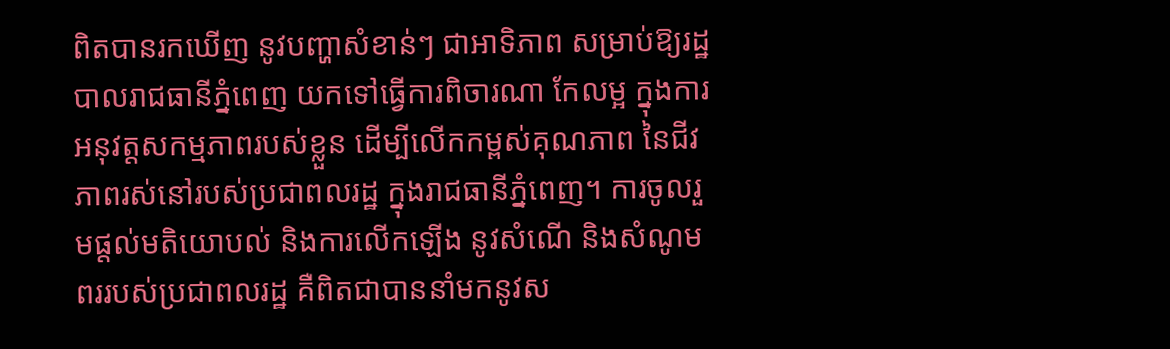ពិតបានរកឃើញ នូវបញ្ហាសំខាន់ៗ ជាអាទិភាព សម្រាប់ឱ្យរដ្ឋបាលរាជធានីភ្នំពេញ យកទៅធ្វើការពិចារណា កែលម្អ ក្នុងការអនុវត្តសកម្មភាពរបស់ខ្លួន ដើម្បីលើកកម្ពស់គុណភាព នៃជីវភាពរស់នៅរបស់ប្រជាពលរដ្ឋ ក្នុងរាជធានីភ្នំពេញ។ ការចូលរួមផ្តល់មតិយោបល់ និងការលើកឡើង នូវសំណើ និងសំណូមពររបស់ប្រជាពលរដ្ឋ គឺពិតជាបាននាំមកនូវស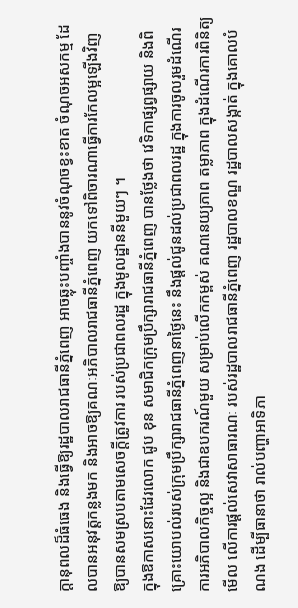ក្តានុពលដ៏ធំធេង និងធ្វើឱ្យរដ្ឋបាលរាជធានីភ្នំពេញ អាចឆ្លុះបញ្ចាំងបាននូវចំណុចខ្វះខាត ចំណុចអសកម្ម ដែលបានអនុវត្តកន្លងមក និងអាចឱ្យគណៈអភិបាលរាជធានីភ្នំពេញ យកទៅពិចារណាធ្វើការកែលម្អឡើងវិញ ឱ្យបានសមស្របតាមសេចក្តីត្រូវការ របស់ប្រជាពលរដ្ឋ ក្នុងមូលដ្ឋាននីមួយៗ ។
ក្នុងឱកាសនោះដែរលោក ជូប ខុន សមាជិកក្រុមប្រឹក្សារាជធានីភ្នំពេញ បានថ្លែងថា វេទិកាផ្សព្វផ្សាយ និងពិគ្រោះយោបល់របស់ក្រុមប្រឹក្សារាជធានីភ្នំពេញនាថ្ងៃនេះ នឹងផ្តល់ជូនដល់ប្រជាពលរដ្ឋ ក្នុងការចូលរួមដំណើរការអភិបាលកិច្ចល្អ និងជាឧបករណ៍មួយ សម្រាប់លើកកម្ពស់ គណនេយ្យភាព តម្លាភាព ក្នុងដំណើរការពិនិត្យមើល លើការផ្តល់សេវាសាធារណៈ របស់រដ្ឋបាលរាជធានីភ្នំពេញ រដ្ឋបាលខណ្ឌ រដ្ឋបាលសង្កាត់ ក្នុងគោលបំណង ដើម្បីធានាថា រាល់បញ្ហាអាទិភា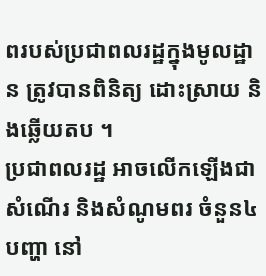ពរបស់ប្រជាពលរដ្ឋក្នុងមូលដ្ឋាន ត្រូវបានពិនិត្យ ដោះស្រាយ និងឆ្លើយតប ។
ប្រជាពលរដ្ឋ អាចលើកឡើងជាសំណើរ និងសំណូមពរ ចំនួន៤បញ្ហា នៅ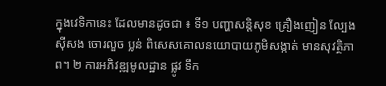ក្នុងវេទិកានេះ ដែលមានដូចជា ៖ ទី១ បញ្ហាសន្តិសុខ គ្រឿងញៀន ល្បែង ស៊ីសង ចោរលួច ប្លន់ ពិសេសគោលនយោបាយភូមិសង្កាត់ មានសុវត្ថិភាព។ ២ ការអភិវឌ្ឍមូលដ្ឋាន ផ្លូវ ទឹក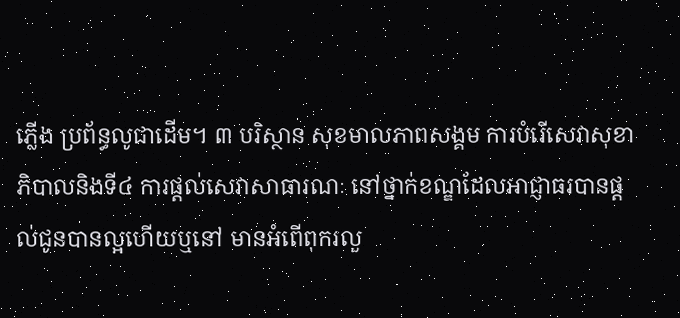ភ្លើង ប្រព័ន្ធលូជាដើម។ ៣ បរិស្ថាន សុខមាលភាពសង្គម ការបំរើសេវាសុខាភិបាលនិងទី៤ ការផ្តល់សេវាសាធារណៈ នៅថ្នាក់ខណ្ឌដែលអាជ្ញាធរបានផ្តល់ជូនបានល្អហើយឬនៅ មានអំពើពុករលួ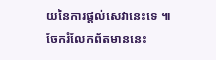យនៃការផ្តល់សេវានេះទេ ៕
ចែករំលែកព័តមាននេះ